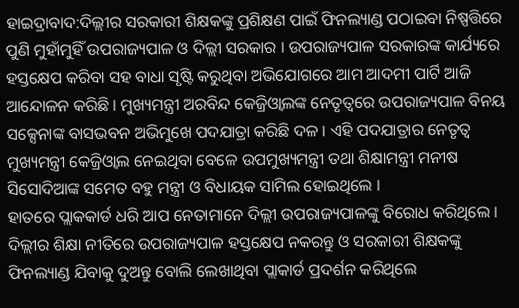ହାଇଦ୍ରାବାଦ:ଦିଲ୍ଲୀର ସରକାରୀ ଶିକ୍ଷକଙ୍କୁ ପ୍ରଶିକ୍ଷଣ ପାଇଁ ଫିନଲ୍ୟାଣ୍ଡ ପଠାଇବା ନିଷ୍ପତ୍ତିରେ ପୁଣି ମୁହାଁମୁହିଁ ଉପରାଜ୍ୟପାଳ ଓ ଦିଲ୍ଲୀ ସରକାର । ଉପରାଜ୍ୟପାଳ ସରକାରଙ୍କ କାର୍ଯ୍ୟରେ ହସ୍ତକ୍ଷେପ କରିବା ସହ ବାଧା ସୃଷ୍ଟି କରୁଥିବା ଅଭିଯୋଗରେ ଆମ ଆଦମୀ ପାର୍ଟି ଆଜି ଆନ୍ଦୋଳନ କରିଛି । ମୁଖ୍ୟମନ୍ତ୍ରୀ ଅରବିନ୍ଦ କେଜ୍ରିଓ୍ବାଲଙ୍କ ନେତୃତ୍ବରେ ଉପରାଜ୍ୟପାଳ ବିନୟ ସକ୍ସେନାଙ୍କ ବାସଭବନ ଅଭିମୁଖେ ପଦଯାତ୍ରା କରିଛି ଦଳ । ଏହି ପଦଯାତ୍ରାର ନେତୃତ୍ବ ମୁଖ୍ୟମନ୍ତ୍ରୀ କେଜ୍ରିଓ୍ବାଲ ନେଇଥିବା ବେଳେ ଉପମୁଖ୍ୟମନ୍ତ୍ରୀ ତଥା ଶିକ୍ଷାମନ୍ତ୍ରୀ ମନୀଷ ସିସୋଦିଆଙ୍କ ସମେତ ବହୁ ମନ୍ତ୍ରୀ ଓ ବିଧାୟକ ସାମିଲ ହୋଇଥିଲେ ।
ହାତରେ ପ୍ଲାକକାର୍ଡ ଧରି ଆପ ନେତାମାନେ ଦିଲ୍ଲୀ ଉପରାଜ୍ୟପାଳଙ୍କୁ ବିରୋଧ କରିଥିଲେ । ଦିଲ୍ଲୀର ଶିକ୍ଷା ନୀତିରେ ଉପରାଜ୍ୟପାଳ ହସ୍ତକ୍ଷେପ ନକରନ୍ତୁ ଓ ସରକାରୀ ଶିକ୍ଷକଙ୍କୁ ଫିନଲ୍ୟାଣ୍ଡ ଯିବାକୁ ଦୁଅନ୍ତୁ ବୋଲି ଲେଖାଥିବା ପ୍ଲାକାର୍ଡ ପ୍ରଦର୍ଶନ କରିଥିଲେ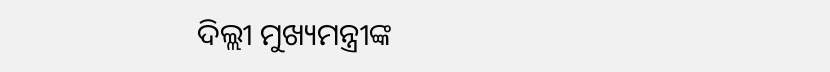ଦିଲ୍ଲୀ ମୁଖ୍ୟମନ୍ତ୍ରୀଙ୍କ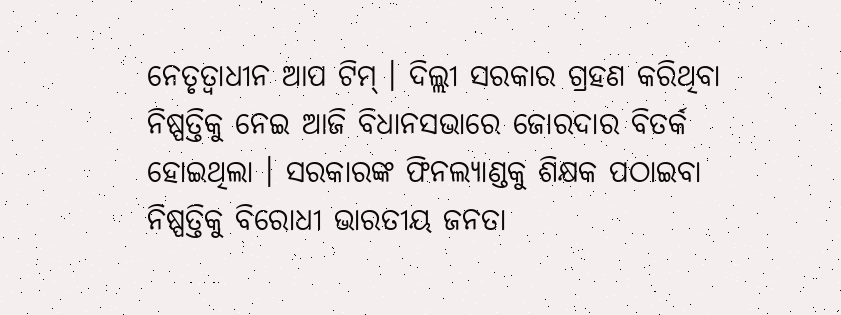ନେତୃତ୍ବାଧୀନ ଆପ ଟିମ୍ । ଦିଲ୍ଲୀ ସରକାର ଗ୍ରହଣ କରିଥିବା ନିଷ୍ପତ୍ତିକୁ ନେଇ ଆଜି ବିଧାନସଭାରେ ଜୋରଦାର ବିତର୍କ ହୋଇଥିଲା । ସରକାରଙ୍କ ଫିନଲ୍ୟାଣ୍ଡକୁ ଶିକ୍ଷକ ପଠାଇବା ନିଷ୍ପତ୍ତିକୁ ବିରୋଧୀ ଭାରତୀୟ ଜନତା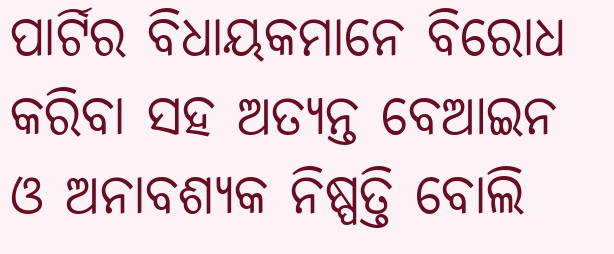ପାର୍ଟିର ବିଧାୟକମାନେ ବିରୋଧ କରିବା ସହ ଅତ୍ୟନ୍ତ ବେଆଇନ ଓ ଅନାବଶ୍ୟକ ନିଷ୍ପତ୍ତି ବୋଲି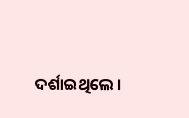ଦର୍ଶାଇଥିଲେ ।